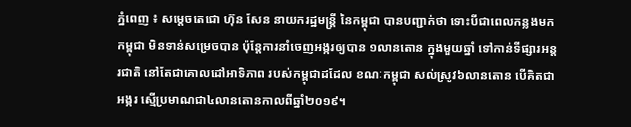ភ្នំពេញ ៖ សម្ដេចតេជោ ហ៊ុន សែន នាយករដ្ឋមន្ដ្រី នៃកម្ពុជា បានបញ្ជាក់ថា ទោះបីជាពេលកន្លងមកកម្ពុជា មិនទាន់សម្រេចបាន ប៉ុន្តែការនាំចេញអង្ករឲ្យបាន ១លានតោន ក្នុងមួយឆ្នាំ ទៅកាន់ទីផ្សារអន្តរជាតិ នៅតែជាគោលដៅអាទិភាព របស់កម្ពុជាដដែល ខណៈកម្ពុជា សល់ស្រូវ៦លានតោន បើគិតជាអង្ករ ស្មើប្រមាណជា៤លានតោនកាលពីឆ្នាំ២០១៩។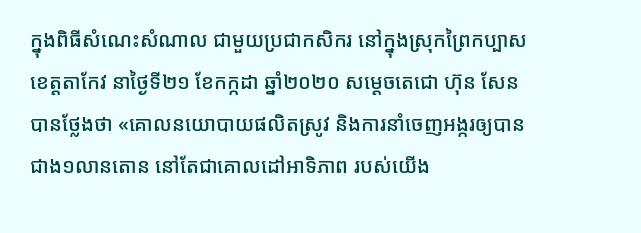ក្នុងពិធីសំណេះសំណាល ជាមួយប្រជាកសិករ នៅក្នុងស្រុកព្រៃកប្បាស ខេត្តតាកែវ នាថ្ងៃទី២១ ខែកក្កដា ឆ្នាំ២០២០ សម្ដេចតេជោ ហ៊ុន សែន បានថ្លែងថា «គោលនយោបាយផលិតស្រូវ និងការនាំចេញអង្ករឲ្យបានជាង១លានតោន នៅតែជាគោលដៅអាទិភាព របស់យើង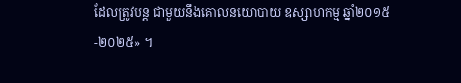ដែលត្រូវបន្ដ ជាមួយនឹងគោលនយោបាយ ឧស្សាហកម្ម ឆ្នាំ២០១៥-២០២៥» ។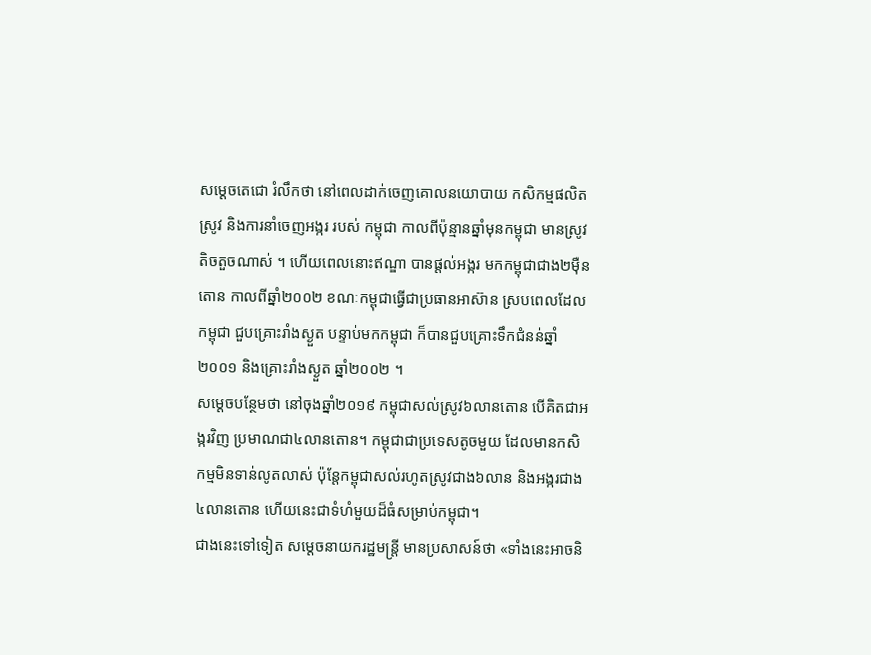សម្ដេចតេជោ រំលឹកថា នៅពេលដាក់ចេញគោលនយោបាយ កសិកម្មផលិតស្រូវ និងការនាំចេញអង្ករ របស់ កម្ពុជា កាលពីប៉ុន្មានឆ្នាំមុនកម្ពុជា មានស្រូវតិចតួចណាស់ ។ ហើយពេលនោះឥណ្ឌា បានផ្ដល់អង្ករ មកកម្ពុជាជាង២ម៉ឺនតោន កាលពីឆ្នាំ២០០២ ខណៈកម្ពុជាធ្វើជាប្រធានអាស៊ាន ស្របពេលដែល កម្ពុជា ជួបគ្រោះរាំងស្ងួត បន្ទាប់មកកម្ពុជា ក៏បានជួបគ្រោះទឹកជំនន់ឆ្នាំ២០០១ និងគ្រោះរាំងស្ងួត ឆ្នាំ២០០២ ។
សម្ដេចបន្ថែមថា នៅចុងឆ្នាំ២០១៩ កម្ពុជាសល់ស្រូវ៦លានតោន បើគិតជាអង្ករវិញ ប្រមាណជា៤លានតោន។ កម្ពុជាជាប្រទេសតូចមួយ ដែលមានកសិកម្មមិនទាន់លូតលាស់ ប៉ុន្ដែកម្ពុជាសល់រហូតស្រូវជាង៦លាន និងអង្ករជាង៤លានតោន ហើយនេះជាទំហំមួយដ៏ធំសម្រាប់កម្ពុជា។
ជាងនេះទៅទៀត សម្ដេចនាយករដ្ឋមន្ដ្រី មានប្រសាសន៍ថា «ទាំងនេះអាចនិ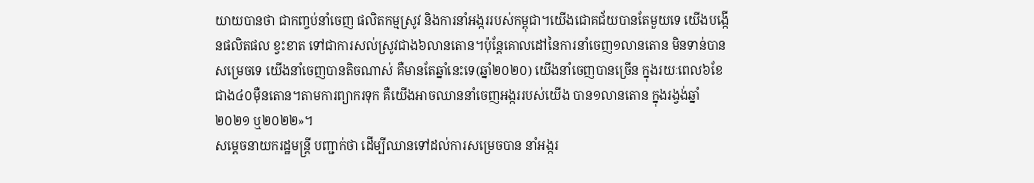យាយបានថា ជាកញ្ចប់នាំចេញ ផលិតកម្មស្រូវ និងការនាំអង្កររបស់កម្ពុជា។យើងជោគជ័យបានតែមួយទេ យើងបង្កើនផលិតផល ខ្វះខាត ទៅជាការសល់ស្រូវជាង៦លានតោន។ប៉ុន្ដែគោលដៅនៃការនាំចេញ១លានតោន មិនទាន់បានសម្រេចទេ យើងនាំចេញបានតិចណាស់ គឺមានតែឆ្នាំនេះទេ(ឆ្នាំ២០២០) យើងនាំចេញបានច្រើន ក្នុងរយៈពេល៦ខែ ជាង៤០ម៉ឺនតោន។តាមការព្យាករទុក គឺយើងអាចឈាននាំចេញអង្កររបស់យើង បាន១លានតោន ក្នុងរង្វង់ឆ្នាំ២០២១ ឬ២០២២»។
សម្ដេចនាយករដ្ឋមន្ដ្រី បញ្ជាក់ថា ដើម្បីឈានទៅដល់ការសម្រេចបាន នាំអង្ករ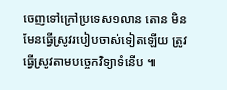ចេញទៅក្រៅប្រទេស១លាន តោន មិនមែនធ្វើស្រូវរបៀបចាស់ទៀតឡើយ ត្រូវធ្វើស្រូវតាមបច្ចេកវិទ្យាទំនើប ៕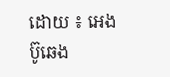ដោយ ៖ អេង ប៊ូឆេង